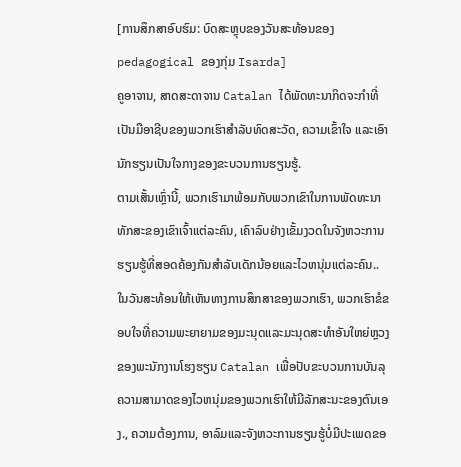[ການສຶກສາອົບຮົມ: ບົດສະຫຼຸບຂອງວັນສະທ້ອນຂອງ pedagogical ຂອງກຸ່ມ Isarda]
ຄູອາຈານ, ສາດສະດາຈານ Catalan ໄດ້ພັດທະນາກິດຈະກໍາທີ່ເປັນມືອາຊີບຂອງພວກເຮົາສໍາລັບທົດສະວັດ, ຄວາມເຂົ້າໃຈ ແລະເອົານັກຮຽນເປັນໃຈກາງຂອງຂະບວນການຮຽນຮູ້.
ຕາມເສັ້ນເຫຼົ່ານີ້, ພວກເຮົາມາພ້ອມກັບພວກເຂົາໃນການພັດທະນາທັກສະຂອງເຂົາເຈົ້າແຕ່ລະຄົນ, ເຄົາລົບຢ່າງເຂັ້ມງວດໃນຈັງຫວະການຮຽນຮູ້ທີ່ສອດຄ້ອງກັນສໍາລັບເດັກນ້ອຍແລະໄວຫນຸ່ມແຕ່ລະຄົນ..
ໃນວັນສະທ້ອນໃຫ້ເຫັນທາງການສຶກສາຂອງພວກເຮົາ, ພວກເຮົາຂໍຂອບໃຈທີ່ຄວາມພະຍາຍາມຂອງມະນຸດແລະມະນຸດສະທໍາອັນໃຫຍ່ຫຼວງຂອງພະນັກງານໂຮງຮຽນ Catalan ເພື່ອປັບຂະບວນການບັນລຸຄວາມສາມາດຂອງໄວຫນຸ່ມຂອງພວກເຮົາໃຫ້ມີລັກສະນະຂອງຕົນເອງ., ຄວາມຕ້ອງການ, ອາລົມແລະຈັງຫວະການຮຽນຮູ້ບໍ່ມີປະເພດຂອ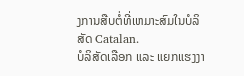ງການສືບຕໍ່ທີ່ເຫມາະສົມໃນບໍລິສັດ Catalan.
ບໍລິສັດເລືອກ ແລະ ແຍກແຮງງາ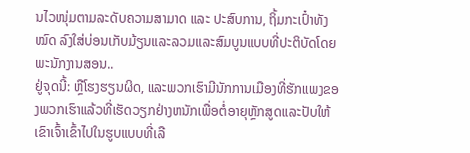ນໄວໜຸ່ມຕາມລະດັບຄວາມສາມາດ ແລະ ປະສົບການ, ຖິ້ມກະເປົ໋າທັງ ໝົດ ລົງໃສ່ບ່ອນເກັບມ້ຽນແລະລວມແລະສົມບູນແບບທີ່ປະຕິບັດໂດຍພະນັກງານສອນ..
ຢູ່ຈຸດນີ້: ຫຼືໂຮງຮຽນຜິດ, ແລະພວກເຮົາມີນັກການເມືອງທີ່ຮັກແພງຂອງພວກເຮົາແລ້ວທີ່ເຮັດວຽກຢ່າງຫນັກເພື່ອຕໍ່ອາຍຸຫຼັກສູດແລະປັບໃຫ້ເຂົາເຈົ້າເຂົ້າໄປໃນຮູບແບບທີ່ເລື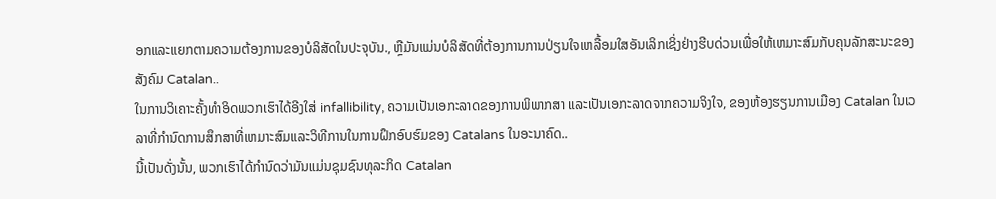ອກແລະແຍກຕາມຄວາມຕ້ອງການຂອງບໍລິສັດໃນປະຈຸບັນ., ຫຼືມັນແມ່ນບໍລິສັດທີ່ຕ້ອງການການປ່ຽນໃຈເຫລື້ອມໃສອັນເລິກເຊິ່ງຢ່າງຮີບດ່ວນເພື່ອໃຫ້ເຫມາະສົມກັບຄຸນລັກສະນະຂອງສັງຄົມ Catalan..
ໃນການວິເຄາະຄັ້ງທໍາອິດພວກເຮົາໄດ້ອີງໃສ່ infallibility, ຄວາມເປັນເອກະລາດຂອງການພິພາກສາ ແລະເປັນເອກະລາດຈາກຄວາມຈິງໃຈ, ຂອງຫ້ອງຮຽນການເມືອງ Catalan ໃນເວລາທີ່ກໍານົດການສຶກສາທີ່ເຫມາະສົມແລະວິທີການໃນການຝຶກອົບຮົມຂອງ Catalans ໃນອະນາຄົດ..
ນີ້ເປັນດັ່ງນັ້ນ, ພວກເຮົາໄດ້ກໍານົດວ່າມັນແມ່ນຊຸມຊົນທຸລະກິດ Catalan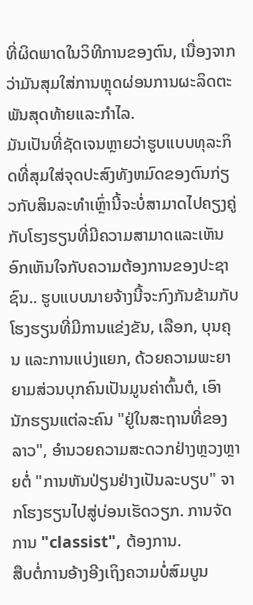ທີ່ຜິດພາດໃນວິທີການຂອງຕົນ, ເນື່ອງຈາກວ່າມັນສຸມໃສ່ການຫຼຸດຜ່ອນການຜະລິດຕະພັນສຸດທ້າຍແລະກໍາໄລ.
ມັນເປັນທີ່ຊັດເຈນຫຼາຍວ່າຮູບແບບທຸລະກິດທີ່ສຸມໃສ່ຈຸດປະສົງທັງຫມົດຂອງຕົນກ່ຽວກັບສິນລະທໍາເຫຼົ່ານີ້ຈະບໍ່ສາມາດໄປຄຽງຄູ່ກັບໂຮງຮຽນທີ່ມີຄວາມສາມາດແລະເຫັນອົກເຫັນໃຈກັບຄວາມຕ້ອງການຂອງປະຊາຊົນ.. ຮູບແບບນາຍຈ້າງນີ້ຈະກົງກັນຂ້າມກັບໂຮງຮຽນທີ່ມີການແຂ່ງຂັນ, ເລືອກ, ບຸນຄຸນ ແລະການແບ່ງແຍກ, ດ້ວຍຄວາມພະຍາຍາມສ່ວນບຸກຄົນເປັນມູນຄ່າຕົ້ນຕໍ, ເອົານັກຮຽນແຕ່ລະຄົນ "ຢູ່ໃນສະຖານທີ່ຂອງລາວ", ອໍານວຍຄວາມສະດວກຢ່າງຫຼວງຫຼາຍຕໍ່ "ການຫັນປ່ຽນຢ່າງເປັນລະບຽບ" ຈາກໂຮງຮຽນໄປສູ່ບ່ອນເຮັດວຽກ. ການຈັດການ "classist", ຕ້ອງການ.
ສືບຕໍ່ການອ້າງອີງເຖິງຄວາມບໍ່ສົມບູນ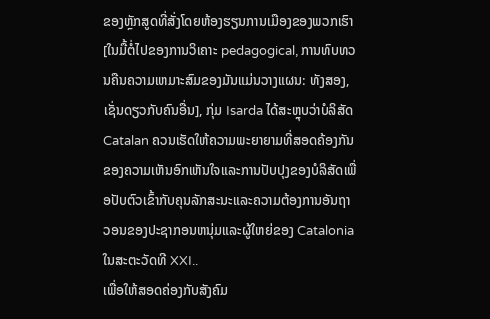ຂອງຫຼັກສູດທີ່ສັ່ງໂດຍຫ້ອງຮຽນການເມືອງຂອງພວກເຮົາ [ໃນມື້ຕໍ່ໄປຂອງການວິເຄາະ pedagogical, ການທົບທວນຄືນຄວາມເຫມາະສົມຂອງມັນແມ່ນວາງແຜນ: ທັງສອງ, ເຊັ່ນດຽວກັບຄົນອື່ນ], ກຸ່ມ Isarda ໄດ້ສະຫຼຸບວ່າບໍລິສັດ Catalan ຄວນເຮັດໃຫ້ຄວາມພະຍາຍາມທີ່ສອດຄ້ອງກັນຂອງຄວາມເຫັນອົກເຫັນໃຈແລະການປັບປຸງຂອງບໍລິສັດເພື່ອປັບຕົວເຂົ້າກັບຄຸນລັກສະນະແລະຄວາມຕ້ອງການອັນຖາວອນຂອງປະຊາກອນຫນຸ່ມແລະຜູ້ໃຫຍ່ຂອງ Catalonia ໃນສະຕະວັດທີ XXI..
ເພື່ອໃຫ້ສອດຄ່ອງກັບສັງຄົມ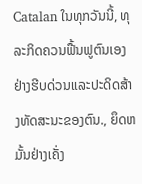Catalan ໃນທຸກວັນນີ້, ທຸລະກິດຄວນຟື້ນຟູຕົນເອງຢ່າງຮີບດ່ວນແລະປະດິດສ້າງທັດສະນະຂອງຕົນ., ຍຶດຫມັ້ນຢ່າງເຄັ່ງ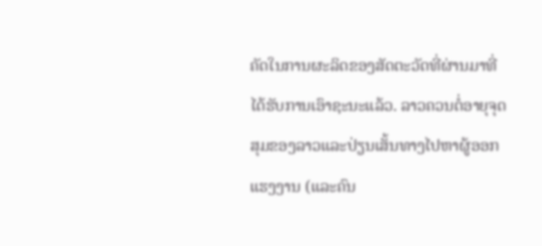ຄັດໃນການຜະລິດຂອງສັດຕະວັດທີ່ຜ່ານມາທີ່ໄດ້ຮັບການເອົາຊະນະແລ້ວ. ລາວຄວນຕໍ່ອາຍຸຈຸດສຸມຂອງລາວແລະປ່ຽນເສັ້ນທາງໄປຫາຜູ້ອອກແຮງງານ (ແລະຄົນ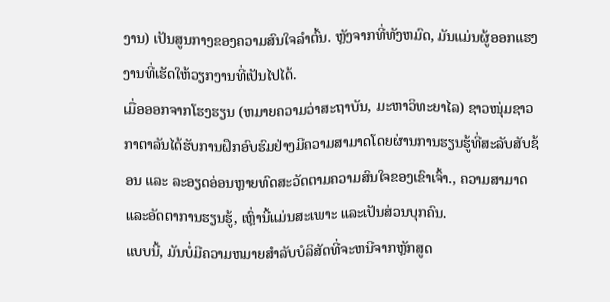ງານ) ເປັນສູນກາງຂອງຄວາມສົນໃຈລໍາຕົ້ນ. ຫຼັງຈາກທີ່ທັງຫມົດ, ມັນແມ່ນຜູ້ອອກແຮງງານທີ່ເຮັດໃຫ້ວຽກງານທີ່ເປັນໄປໄດ້.
ເມື່ອອອກຈາກໂຮງຮຽນ (ຫມາຍຄວາມວ່າສະຖາບັນ, ມະຫາວິທະຍາໄລ) ຊາວໜຸ່ມຊາວກາຕາລັນໄດ້ຮັບການຝຶກອົບຮົມຢ່າງມີຄວາມສາມາດໂດຍຜ່ານການຮຽນຮູ້ທີ່ສະລັບສັບຊ້ອນ ແລະ ລະອຽດອ່ອນຫຼາຍທົດສະວັດຕາມຄວາມສົນໃຈຂອງເຂົາເຈົ້າ., ຄວາມສາມາດແລະອັດຕາການຮຽນຮູ້, ເຫຼົ່ານີ້ແມ່ນສະເພາະ ແລະເປັນສ່ວນບຸກຄົນ.
ແບບນີ້, ມັນບໍ່ມີຄວາມຫມາຍສໍາລັບບໍລິສັດທີ່ຈະຫນີຈາກຫຼັກສູດ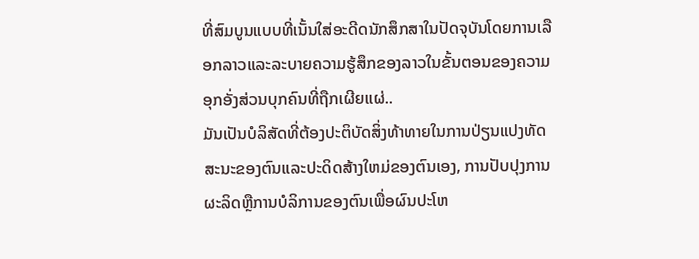ທີ່ສົມບູນແບບທີ່ເນັ້ນໃສ່ອະດີດນັກສຶກສາໃນປັດຈຸບັນໂດຍການເລືອກລາວແລະລະບາຍຄວາມຮູ້ສຶກຂອງລາວໃນຂັ້ນຕອນຂອງຄວາມອຸກອັ່ງສ່ວນບຸກຄົນທີ່ຖືກເຜີຍແຜ່..
ມັນເປັນບໍລິສັດທີ່ຕ້ອງປະຕິບັດສິ່ງທ້າທາຍໃນການປ່ຽນແປງທັດສະນະຂອງຕົນແລະປະດິດສ້າງໃຫມ່ຂອງຕົນເອງ, ການປັບປຸງການຜະລິດຫຼືການບໍລິການຂອງຕົນເພື່ອຜົນປະໂຫ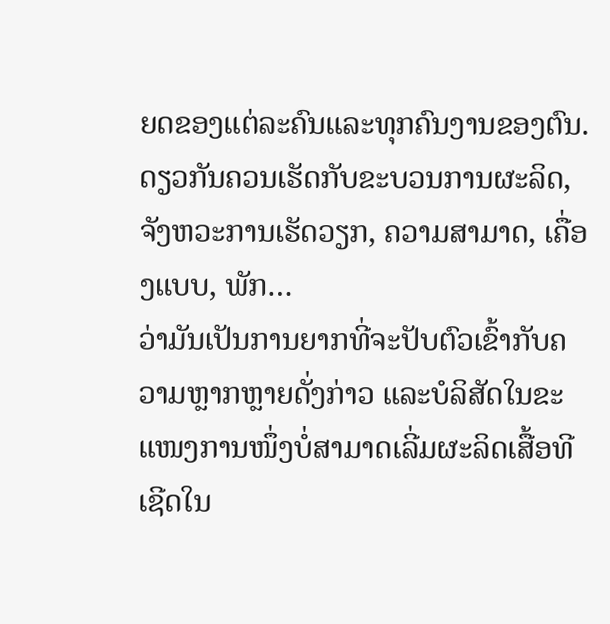ຍດຂອງແຕ່ລະຄົນແລະທຸກຄົນງານຂອງຕົນ. ດຽວກັນຄວນເຮັດກັບຂະບວນການຜະລິດ, ຈັງຫວະການເຮັດວຽກ, ຄວາມສາມາດ, ເຄື່ອງແບບ, ພັກ…
ວ່າມັນເປັນການຍາກທີ່ຈະປັບຕົວເຂົ້າກັບຄວາມຫຼາກຫຼາຍດັ່ງກ່າວ ແລະບໍລິສັດໃນຂະແໜງການໜຶ່ງບໍ່ສາມາດເລີ່ມຜະລິດເສື້ອທີເຊີດໃນ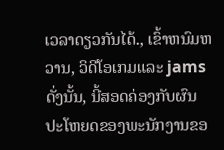ເວລາດຽວກັນໄດ້., ເຂົ້າຫນົມຫວານ, ວິດີໂອເກມແລະ jams ດັ່ງນັ້ນ, ນີ້ສອດຄ່ອງກັບຜົນປະໂຫຍດຂອງພະນັກງານຂອ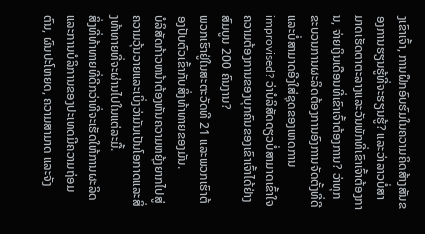ງເຂົາເຈົ້າ, ການຝຶກອົບຮົມໃນຄວາມຄິດສ້າງສັນຂອງການຮຽນຮູ້ທີ່ຈະຮຽນຮູ້? ແລະວ່າລາວບໍ່ສາມາດເຮັດຕາຕະລາງແລະວັນພັກທີ່ເຂົາເຈົ້າຕ້ອງການ, ຈ່າຍເງິນເດືອນທີ່ເຂົາເຈົ້າຕ້ອງການ? ວ່າທຸກຂະບວນການຜະລິດຕ້ອງການອົງການຈັດຕັ້ງທີ່ດີແລະບໍ່ສາມາດອີງໃສ່ຊຸດຂອງເຫດການ improvised? ວ່າບໍລິສັດດຽວບໍ່ສາມາດເຂົ້າໃຈຄວາມຕ້ອງການຂອງບຸກຄົນຂອງເຂົາເຈົ້າໄດ້ຢ່າງສົມບູນ 200 ຄົນງານ?
ພວກເຮົາຢູ່ໃນສະຕະວັດທີ 21 ແລະພວກເຮົາຕ້ອງປັບຕົວເຂົ້າກັບສິ່ງທ້າທາຍຂອງມັນ.
ບໍລິສັດກ້າວຫນ້າຕ້ອງຫັນຄວາມຫຍຸ້ງຍາກໄປສູ່ຄວາມວຸ້ນວາຍແລະເບິ່ງວ່າມັນເປັນໂອກາດແລະສິ່ງທ້າທາຍທີ່ຈະຜ່ານໄປໃນແຕ່ລະມື້.
ສິ່ງທີ່ທ້າທາຍທີ່ດີກວ່າທີ່ຈະເຮັດໃຫ້ການຜະລິດແລະການບໍລິການຂອງປະເທດມີຄວາມຖ່ອມຕົນ, ຜົນປະໂຫຍດ, ຄວາມສາມາດ ແລະຈັງ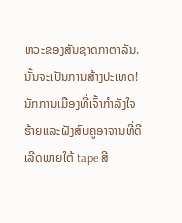ຫວະຂອງສັນຊາດກາຕາລັນ.
ນັ້ນຈະເປັນການສ້າງປະເທດ!
ນັກການເມືອງທີ່ເຈົ້າກໍາລັງໃຈຮ້າຍແລະຝັງສົບຄູອາຈານທີ່ດີເລີດພາຍໃຕ້ tape ສີ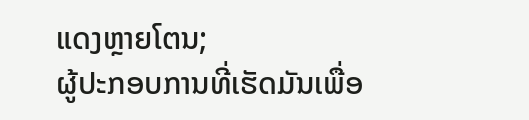ແດງຫຼາຍໂຕນ;
ຜູ້ປະກອບການທີ່ເຮັດມັນເພື່ອ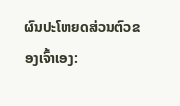ຜົນປະໂຫຍດສ່ວນຕົວຂອງເຈົ້າເອງ: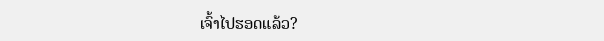ເຈົ້າໄປຮອດແລ້ວ?